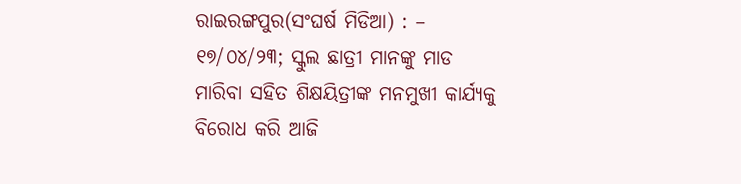ରାଇରଙ୍ଗପୁର(ସଂଘର୍ଷ ମିଡିଆ) : – ୧୭/୦୪/୨୩; ସ୍କୁଲ ଛାତ୍ରୀ ମାନଙ୍କୁ ମାଡ ମାରିବା ସହିତ ଶିକ୍ଷୟିତ୍ରୀଙ୍କ ମନମୁଖୀ କାର୍ଯ୍ୟକୁ ବିରୋଧ କରି ଆଜି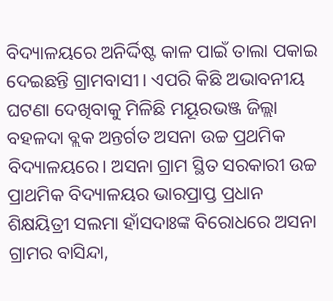ବିଦ୍ୟାଳୟରେ ଅନିର୍ଦ୍ଦିଷ୍ଟ କାଳ ପାଇଁ ତାଲା ପକାଇ ଦେଇଛନ୍ତି ଗ୍ରାମବାସୀ। ଏପରି କିଛି ଅଭାବନୀୟ ଘଟଣା ଦେଖିବାକୁ ମିଳିଛି ମୟୂରଭଞ୍ଜ ଜିଲ୍ଲା ବହଳଦା ବ୍ଲକ ଅନ୍ତର୍ଗତ ଅସନା ଉଚ୍ଚ ପ୍ରଥମିକ ବିଦ୍ୟାଳୟରେ। ଅସନା ଗ୍ରାମ ସ୍ଥିତ ସରକାରୀ ଉଚ୍ଚ ପ୍ରାଥମିକ ବିଦ୍ୟାଳୟର ଭାରପ୍ରାପ୍ତ ପ୍ରଧାନ ଶିକ୍ଷୟିତ୍ରୀ ସଲମା ହାଁସଦାଃଙ୍କ ବିରୋଧରେ ଅସନା ଗ୍ରାମର ବାସିନ୍ଦା,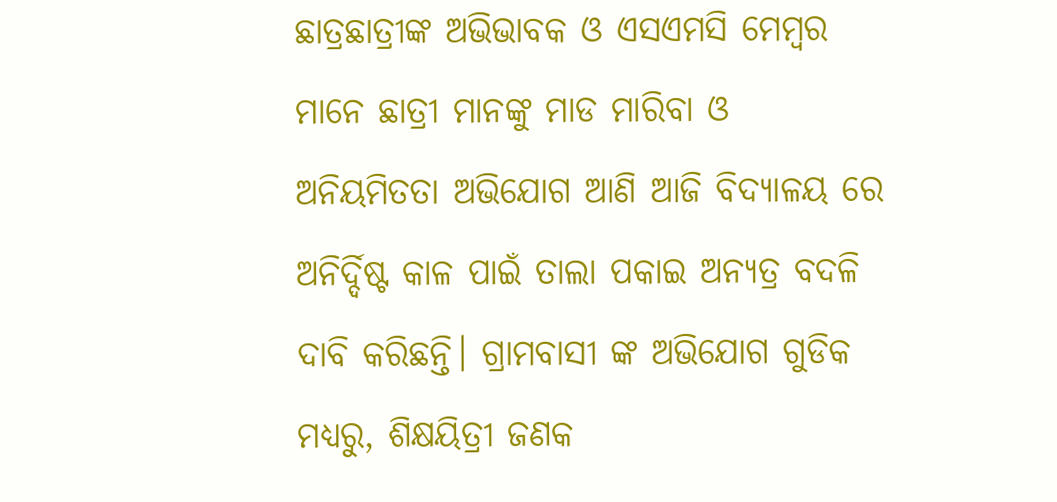ଛାତ୍ରଛାତ୍ରୀଙ୍କ ଅଭିଭାବକ ଓ ଏସଏମସି ମେମ୍ବର ମାନେ ଛାତ୍ରୀ ମାନଙ୍କୁ ମାଡ ମାରିବା ଓ ଅନିୟମିତତା ଅଭିଯୋଗ ଆଣି ଆଜି ବିଦ୍ୟାଳୟ ରେ ଅନିର୍ଦ୍ଦିଷ୍ଟ କାଳ ପାଇଁ ତାଲା ପକାଇ ଅନ୍ୟତ୍ର ବଦଳି ଦାବି କରିଛନ୍ତି। ଗ୍ରାମବାସୀ ଙ୍କ ଅଭିଯୋଗ ଗୁଡିକ ମଧ୍ୟରୁ, ଶିକ୍ଷୟିତ୍ରୀ ଜଣକ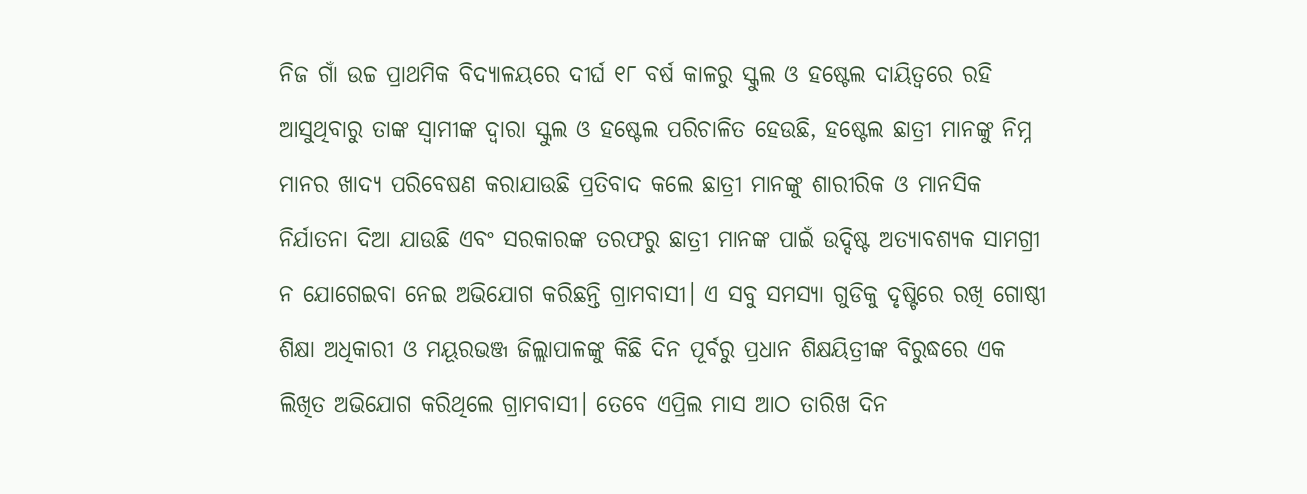ନିଜ ଗାଁ ଉଚ୍ଚ ପ୍ରାଥମିକ ବିଦ୍ୟାଳୟରେ ଦୀର୍ଘ ୧୮ ବର୍ଷ କାଳରୁ ସ୍କୁଲ ଓ ହଷ୍ଟେଲ ଦାୟିତ୍ବରେ ରହି ଆସୁଥିବାରୁ ତାଙ୍କ ସ୍ବାମୀଙ୍କ ଦ୍ଵାରା ସ୍କୁଲ ଓ ହଷ୍ଟେଲ ପରିଚାଳିତ ହେଉଛି, ହଷ୍ଟେଲ ଛାତ୍ରୀ ମାନଙ୍କୁ ନିମ୍ନ ମାନର ଖାଦ୍ୟ ପରିବେଷଣ କରାଯାଉଛି ପ୍ରତିବାଦ କଲେ ଛାତ୍ରୀ ମାନଙ୍କୁ ଶାରୀରିକ ଓ ମାନସିକ ନିର୍ଯାତନା ଦିଆ ଯାଉଛି ଏବଂ ସରକାରଙ୍କ ତରଫରୁ ଛାତ୍ରୀ ମାନଙ୍କ ପାଇଁ ଉଦ୍ଦିଷ୍ଟ ଅତ୍ୟାବଶ୍ୟକ ସାମଗ୍ରୀ ନ ଯୋଗେଇବା ନେଇ ଅଭିଯୋଗ କରିଛନ୍ତି ଗ୍ରାମବାସୀ। ଏ ସବୁ ସମସ୍ୟା ଗୁଡିକୁ ଦୃଷ୍ଟିରେ ରଖି ଗୋଷ୍ଠୀ ଶିକ୍ଷା ଅଧିକାରୀ ଓ ମୟୂରଭଞ୍ଜ ଜିଲ୍ଲାପାଳଙ୍କୁ କିଛି ଦିନ ପୂର୍ବରୁ ପ୍ରଧାନ ଶିକ୍ଷୟିତ୍ରୀଙ୍କ ବିରୁଦ୍ଧରେ ଏକ ଲିଖିତ ଅଭିଯୋଗ କରିଥିଲେ ଗ୍ରାମବାସୀ। ତେବେ ଏପ୍ରିଲ ମାସ ଆଠ ତାରିଖ ଦିନ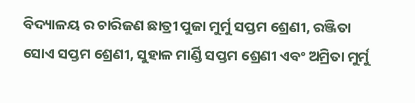ବିଦ୍ୟାଳୟ ର ଚାରିଜଣ ଛାତ୍ରୀ ପୁଜା ମୁର୍ମୁ ସପ୍ତମ ଶ୍ରେଣୀ, ରଞ୍ଜିତା ସୋଏ ସପ୍ତମ ଶ୍ରେଣୀ, ସୁହାଳ ମାର୍ଣ୍ଡି ସପ୍ତମ ଶ୍ରେଣୀ ଏବଂ ଅମ୍ରିତା ମୁର୍ମୁ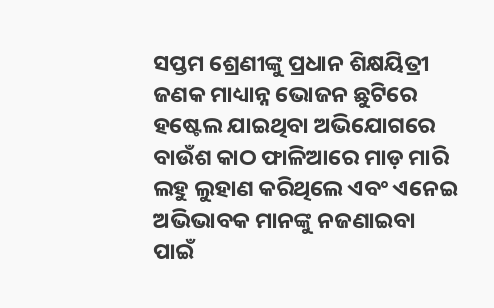ସପ୍ତମ ଶ୍ରେଣୀଙ୍କୁ ପ୍ରଧାନ ଶିକ୍ଷୟିତ୍ରୀ ଜଣକ ମାଧ୍ୟାନ୍ନ ଭୋଜନ ଛୁଟିରେ ହଷ୍ଟେଲ ଯାଇଥିବା ଅଭିଯୋଗରେ ବାଉଁଶ କାଠ ଫାଳିଆରେ ମାଡ଼ ମାରି ଲହୁ ଲୁହାଣ କରିଥିଲେ ଏବଂ ଏନେଇ ଅଭିଭାବକ ମାନଙ୍କୁ ନଜଣାଇବା ପାଇଁ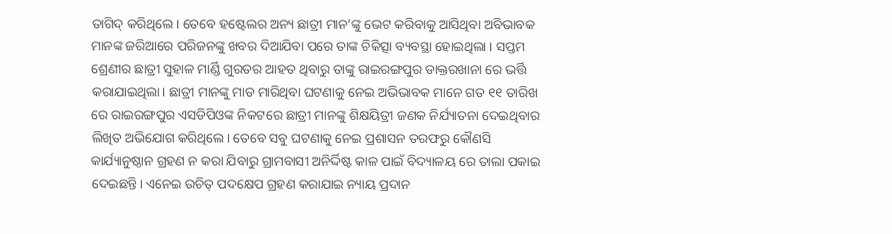ତାଗିଦ୍ କରିଥିଲେ। ତେବେ ହଷ୍ଟେଲର ଅନ୍ୟ ଛାତ୍ରୀ ମାନ’ଙ୍କୁ ଭେଟ କରିବାକୁ ଆସିଥିବା ଅବିଭାବକ ମାନଙ୍କ ଜରିଆରେ ପରିଜନଙ୍କୁ ଖବର ଦିଆଯିବା ପରେ ତାଙ୍କ ଚିକିତ୍ସା ବ୍ୟବସ୍ଥା ହୋଇଥିଲା । ସପ୍ତମ ଶ୍ରେଣୀର ଛାତ୍ରୀ ସୁହାଳ ମାର୍ଣ୍ଡି ଗୁରତର ଆହତ ଥିବାରୁ ତାଙ୍କୁ ରାଇରଙ୍ଗପୁର ଡାକ୍ତରଖାନା ରେ ଭର୍ତ୍ତି କରାଯାଇଥିଲା। ଛାତ୍ରୀ ମାନଙ୍କୁ ମାଡ ମାରିଥିବା ଘଟଣାକୁ ନେଇ ଅଭିଭାବକ ମାନେ ଗତ ୧୧ ତାରିଖ ରେ ରାଇରଙ୍ଗପୁର ଏସଡିପିଓଙ୍କ ନିକଟରେ ଛାତ୍ରୀ ମାନଙ୍କୁ ଶିକ୍ଷୟିତ୍ରୀ ଜଣକ ନିର୍ଯ୍ୟାତନା ଦେଇଥିବାର ଲିଖିତ ଅଭିଯୋଗ କରିଥିଲେ। ତେବେ ସବୁ ଘଟଣାକୁ ନେଇ ପ୍ରଶାସନ ତରଫରୁ କୌଣସି କାର୍ଯ୍ୟାନୁଷ୍ଠାନ ଗ୍ରହଣ ନ କରା ଯିବାରୁ ଗ୍ରାମବାସୀ ଅନିର୍ଦ୍ଦିଷ୍ଟ କାଳ ପାଇଁ ବିଦ୍ୟାଳୟ ରେ ତାଲା ପକାଇ ଦେଇଛନ୍ତି। ଏନେଇ ଉଚିତ୍ ପଦକ୍ଷେପ ଗ୍ରହଣ କରାଯାଇ ନ୍ୟାୟ ପ୍ରଦାନ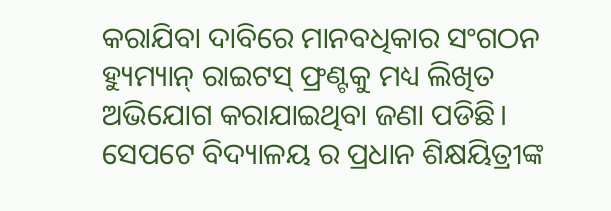କରାଯିବା ଦାବିରେ ମାନବଧିକାର ସଂଗଠନ ହ୍ୟୁମ୍ୟାନ୍ ରାଇଟସ୍ ଫ୍ରଣ୍ଟକୁ ମଧ୍ୟ ଲିଖିତ ଅଭିଯୋଗ କରାଯାଇଥିବା ଜଣା ପଡିଛି। ସେପଟେ ବିଦ୍ୟାଳୟ ର ପ୍ରଧାନ ଶିକ୍ଷୟିତ୍ରୀଙ୍କ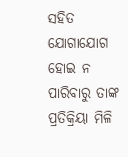ସହିତ ଯୋଗାଯୋଗ ହୋଇ ନ ପାରିବାରୁ ତାଙ୍କ ପ୍ରତିକ୍ରିୟା ମିଳି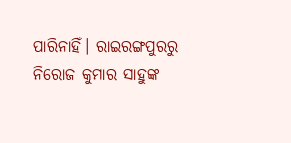ପାରିନାହିଁ। ରାଇରଙ୍ଗପୁରରୁ ନିରୋଜ କୁମାର ସାହୁଙ୍କ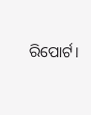ରିପୋର୍ଟ।